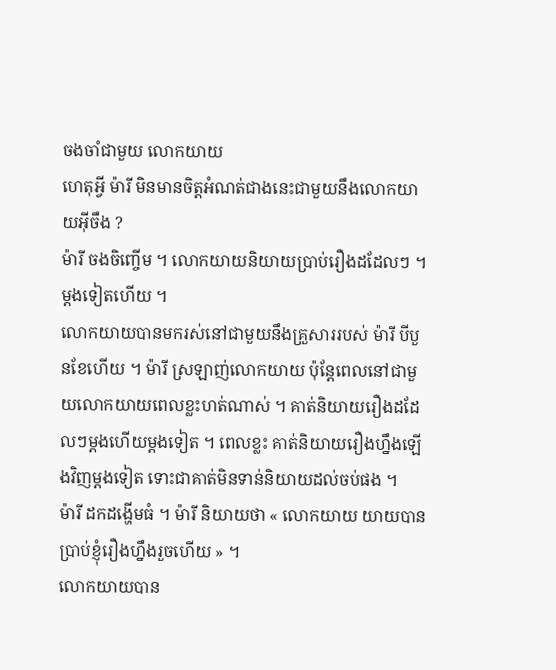ចងចាំជាមួយ លោកយាយ
ហេតុអ្វី ម៉ារី មិនមានចិត្តអំណត់ជាងនេះជាមួយនឹងលោកយាយអ៊ីចឹង ?
ម៉ារី ចងចិញ្ចើម ។ លោកយាយនិយាយប្រាប់រឿងដដែលៗ ។ ម្ដងទៀតហើយ ។
លោកយាយបានមករស់នៅជាមួយនឹងគ្រួសាររបស់ ម៉ារី បីបួនខែហើយ ។ ម៉ារី ស្រឡាញ់លោកយាយ ប៉ុន្ដែពេលនៅជាមួយលោកយាយពេលខ្លះហត់ណាស់ ។ គាត់និយាយរឿងដដែលៗម្ដងហើយម្ដងទៀត ។ ពេលខ្លះ គាត់និយាយរឿងហ្នឹងឡើងវិញម្ដងទៀត ទោះជាគាត់មិនទាន់និយាយដល់ចប់ផង ។
ម៉ារី ដកដង្ហើមធំ ។ ម៉ារី និយាយថា « លោកយាយ យាយបានប្រាប់ខ្ញុំរឿងហ្នឹងរួចហើយ » ។
លោកយាយបាន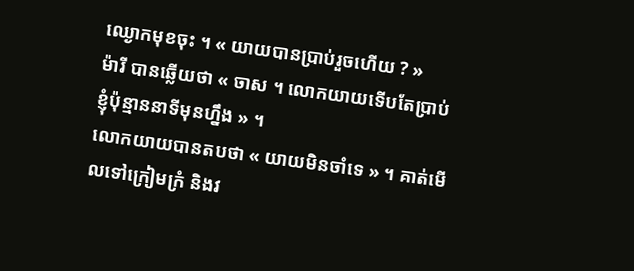ឈ្ងោកមុខចុះ ។ « យាយបានប្រាប់រួចហើយ ? »
ម៉ារី បានឆ្លើយថា « ចាស ។ លោកយាយទើបតែប្រាប់ខ្ញុំប៉ុន្មាននាទីមុនហ្នឹង » ។
លោកយាយបានតបថា « យាយមិនចាំទេ » ។ គាត់មើលទៅក្រៀមក្រំ និងវ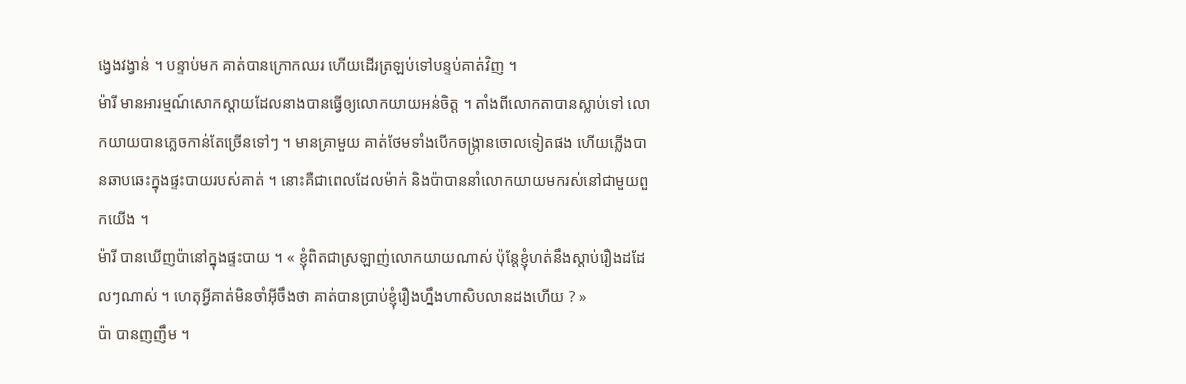ង្វេងវង្វាន់ ។ បន្ទាប់មក គាត់បានក្រោកឈរ ហើយដើរត្រឡប់ទៅបន្ទប់គាត់វិញ ។
ម៉ារី មានអារម្មណ៍សោកស្ដាយដែលនាងបានធ្វើឲ្យលោកយាយអន់ចិត្ត ។ តាំងពីលោកតាបានស្លាប់ទៅ លោកយាយបានភ្លេចកាន់តែច្រើនទៅៗ ។ មានគ្រាមួយ គាត់ថែមទាំងបើកចង្ក្រានចោលទៀតផង ហើយភ្លើងបានឆាបឆេះក្នុងផ្ទះបាយរបស់គាត់ ។ នោះគឺជាពេលដែលម៉ាក់ និងប៉ាបាននាំលោកយាយមករស់នៅជាមួយពួកយើង ។
ម៉ារី បានឃើញប៉ានៅក្នុងផ្ទះបាយ ។ « ខ្ញុំពិតជាស្រឡាញ់លោកយាយណាស់ ប៉ុន្ដែខ្ញុំហត់នឹងស្ដាប់រឿងដដែលៗណាស់ ។ ហេតុអ្វីគាត់មិនចាំអ៊ីចឹងថា គាត់បានប្រាប់ខ្ញុំរឿងហ្នឹងហាសិបលានដងហើយ ? »
ប៉ា បានញញឹម ។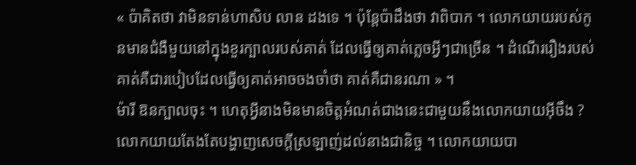« ប៉ាគិតថា វាមិនទាន់ហាសិប លាន ដងទេ ។ ប៉ុន្ដែប៉ាដឹងថា វាពិបាក ។ លោកយាយរបស់កូនមានជំងឺមួយនៅក្នុងខួរក្បាលរបស់គាត់ ដែលធ្វើឲ្យគាត់ភ្លេចអ្វីៗជាច្រើន ។ ដំណើររឿងរបស់គាត់គឺជារបៀបដែលធ្វើឲ្យគាត់អាចចងចាំថា គាត់គឺជានរណា » ។
ម៉ារី ឱនក្បាលចុះ ។ ហេតុអ្វីនាងមិនមានចិត្តអំណត់ជាងនេះជាមួយនឹងលោកយាយអ៊ីចឹង ? លោកយាយតែងតែបង្ហាញសេចក្ដីស្រឡាញ់ដល់នាងជានិច្ច ។ លោកយាយបា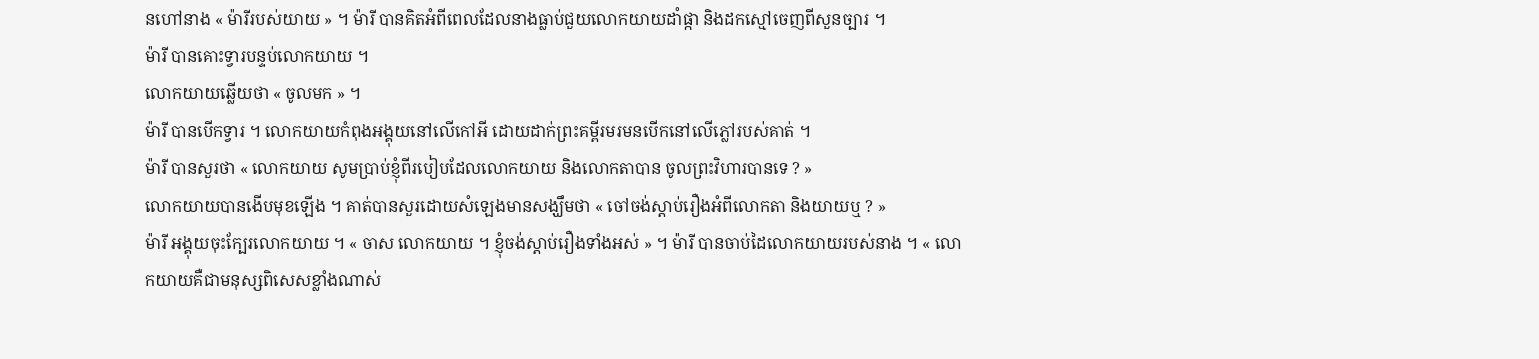នហៅនាង « ម៉ារីរបស់យាយ » ។ ម៉ារី បានគិតអំពីពេលដែលនាងធ្លាប់ជួយលោកយាយដាំផ្កា និងដកស្មៅចេញពីសួនច្បារ ។
ម៉ារី បានគោះទ្វារបន្ទប់លោកយាយ ។
លោកយាយឆ្លើយថា « ចូលមក » ។
ម៉ារី បានបើកទ្វារ ។ លោកយាយកំពុងអង្គុយនៅលើកៅអី ដោយដាក់ព្រះគម្ពីរមរមនបើកនៅលើភ្លៅរបស់គាត់ ។
ម៉ារី បានសួរថា « លោកយាយ សូមប្រាប់ខ្ញុំពីរបៀបដែលលោកយាយ និងលោកតាបាន ចូលព្រះវិហារបានទេ ? »
លោកយាយបានងើបមុខឡើង ។ គាត់បានសួរដោយសំឡេងមានសង្ឃឹមថា « ចៅចង់ស្ដាប់រឿងអំពីលោកតា និងយាយឬ ? »
ម៉ារី អង្គុយចុះក្បែរលោកយាយ ។ « ចាស លោកយាយ ។ ខ្ញុំចង់ស្ដាប់រឿងទាំងអស់ » ។ ម៉ារី បានចាប់ដៃលោកយាយរបស់នាង ។ « លោកយាយគឺជាមនុស្សពិសេសខ្លាំងណាស់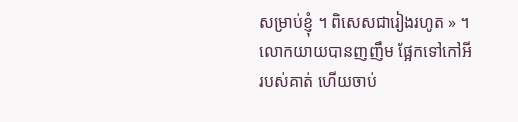សម្រាប់ខ្ញុំ ។ ពិសេសជារៀងរហូត » ។
លោកយាយបានញញឹម ផ្អែកទៅកៅអីរបស់គាត់ ហើយចាប់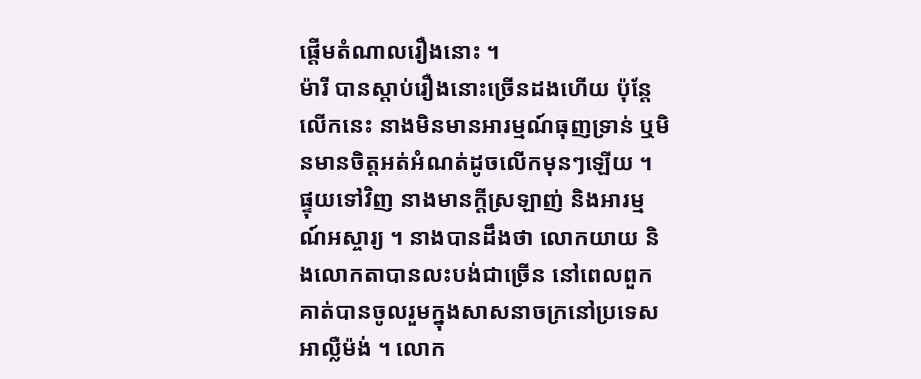ផ្ដើមតំណាលរឿងនោះ ។
ម៉ារី បានស្ដាប់រឿងនោះច្រើនដងហើយ ប៉ុន្ដែលើកនេះ នាងមិនមានអារម្មណ៍ធុញទ្រាន់ ឬមិនមានចិត្តអត់អំណត់ដូចលើកមុនៗឡើយ ។ ផ្ទុយទៅវិញ នាងមានក្ដីស្រឡាញ់ និងអារម្មណ៍អស្ចារ្យ ។ នាងបានដឹងថា លោកយាយ និងលោកតាបានលះបង់ជាច្រើន នៅពេលពួកគាត់បានចូលរួមក្នុងសាសនាចក្រនៅប្រទេសអាល្លឺម៉ង់ ។ លោក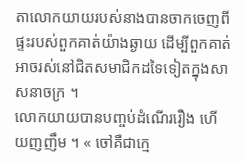តាលោកយាយរបស់នាងបានចាកចេញពីផ្ទះរបស់ពួកគាត់យ៉ាងឆ្ងាយ ដើម្បីពួកគាត់អាចរស់នៅជិតសមាជិកដទៃទៀតក្នុងសាសនាចក្រ ។
លោកយាយបានបញ្ចប់ដំណើររឿង ហើយញញឹម ។ « ចៅគឺជាក្មេ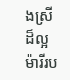ងស្រីដ៏ល្អ ម៉ារីរប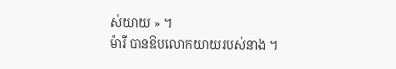ស់យាយ » ។
ម៉ារី បានឱបលោកយាយរបស់នាង ។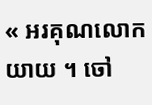« អរគុណលោកយាយ ។ ចៅ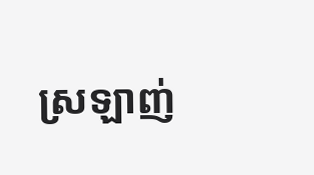ស្រឡាញ់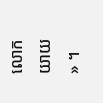លោកយាយ » ។